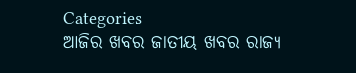Categories
ଆଜିର ଖବର ଜାତୀୟ ଖବର ରାଜ୍ୟ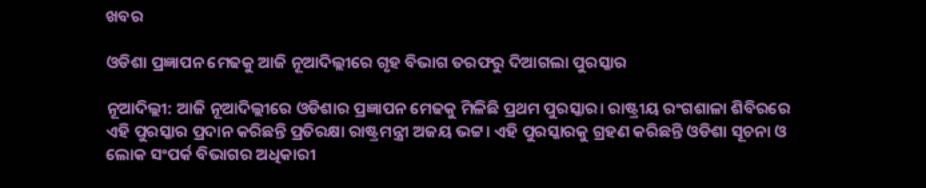ଖବର

ଓଡିଶା ପ୍ରଜ୍ଞାପନ ମେଢକୁ ଆଜି ନୂଆଦିଲ୍ଲୀରେ ଗୃହ ବିଭାଗ ତରଫରୁ ଦିଆଗଲା ପୁରସ୍କାର

ନୂଆଦିଲ୍ଲୀ: ଆଜି ନୂଆଦିଲ୍ଲୀରେ ଓଡିଶାର ପ୍ରଜ୍ଞାପନ ମେଢକୁ ମିଳିଛି ପ୍ରଥମ ପୁରସ୍କାର। ରାଷ୍ଟ୍ରୀୟ ରଂଗଶାଳା ଶିବିରରେ ଏହି ପୁରସ୍କାର ପ୍ରଦାନ କରିଛନ୍ତି ପ୍ରତିରକ୍ଷା ରାଷ୍ଟ୍ରମନ୍ତ୍ରୀ ଅଜୟ ଭଟ୍ଟ। ଏହି ପୁରସ୍କାରକୁ ଗ୍ରହଣ କରିଛନ୍ତି ଓଡିଶା ସୂଚନା ଓ ଲୋକ ସଂପର୍କ ବିଭାଗର ଅଧିକାରୀ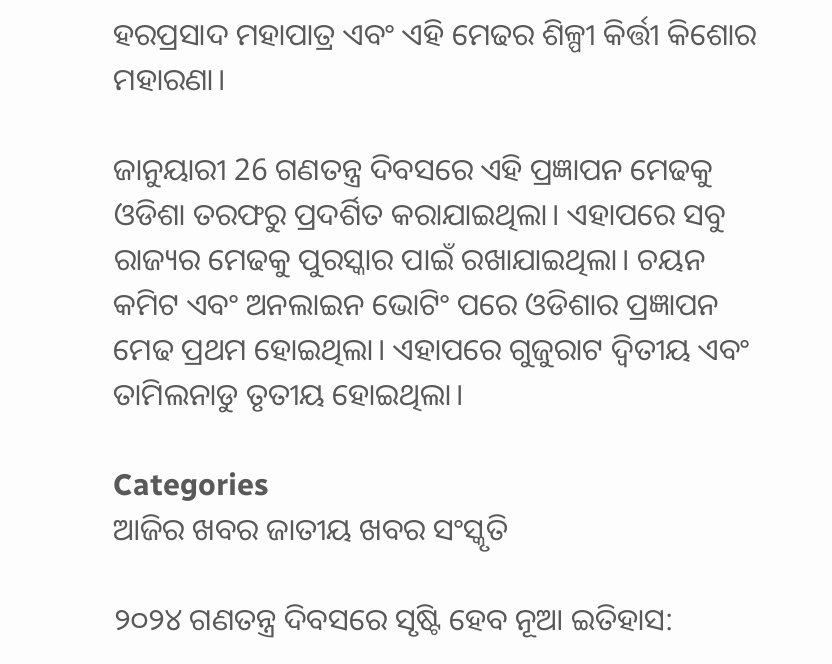ହରପ୍ରସାଦ ମହାପାତ୍ର ଏବଂ ଏହି ମେଢର ଶିଳ୍ପୀ କିର୍ତ୍ତୀ କିଶୋର ମହାରଣା।

ଜାନୁୟାରୀ 26 ଗଣତନ୍ତ୍ର ଦିବସରେ ଏହି ପ୍ରଜ୍ଞାପନ ମେଢକୁ ଓଡିଶା ତରଫରୁ ପ୍ରଦର୍ଶିତ କରାଯାଇଥିଲା। ଏହାପରେ ସବୁ ରାଜ୍ୟର ମେଢକୁ ପୁରସ୍କାର ପାଇଁ ରଖାଯାଇଥିଲା। ଚୟନ କମିଟ ଏବଂ ଅନଲାଇନ ଭୋଟିଂ ପରେ ଓଡିଶାର ପ୍ରଜ୍ଞାପନ ମେଢ ପ୍ରଥମ ହୋଇଥିଲା। ଏହାପରେ ଗୁଜୁରାଟ ଦ୍ବିତୀୟ ଏବଂ ତାମିଲନାଡୁ ତୃତୀୟ ହୋଇଥିଲା।

Categories
ଆଜିର ଖବର ଜାତୀୟ ଖବର ସଂସ୍କୃତି

୨୦୨୪ ଗଣତନ୍ତ୍ର ଦିବସରେ ସୃଷ୍ଟି ହେବ ନୂଆ ଇତିହାସ: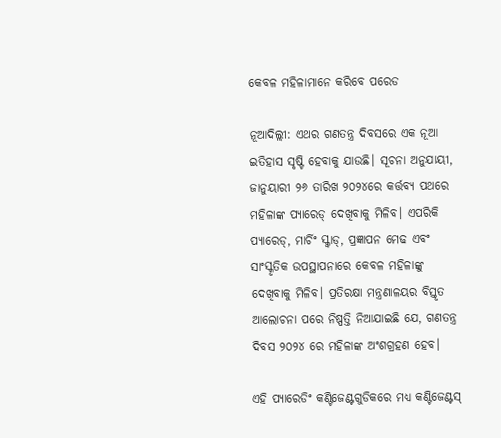କେବଳ ମହିଳାମାନେ କରିବେ ପରେଡ

ନୂଆଦିଲ୍ଲୀ: ଏଥର ଗଣତନ୍ତ୍ର ଦିବସରେ ଏକ ନୂଆ ଇତିହାସ ସୃଷ୍ଟି ହେବାକୁ ଯାଉଛି। ସୂଚନା ଅନୁଯାୟୀ, ଜାନୁୟାରୀ ୨୬ ତାରିଖ ୨୦୨୪ରେ କର୍ତ୍ତବ୍ୟ ପଥରେ ମହିଳାଙ୍କ ପ୍ୟାରେଡ୍ ଦେଖିବାକୁ ମିଳିବ। ଏପରିକି ପ୍ୟାରେଡ୍, ମାର୍ଚିଂ ସ୍କ୍ବାଡ୍, ପ୍ରଜ୍ଞାପନ ମେଢ ଏବଂ ସାଂସ୍କୃତିକ ଉପସ୍ଥାପନାରେ କେବଳ ମହିଳାଙ୍କୁ ଦେଖିବାକୁ ମିଳିବ। ପ୍ରତିରକ୍ଷା ମନ୍ତ୍ରଣାଳୟର ବିସ୍ତୃତ ଆଲୋଚନା ପରେ ନିଷ୍ପତ୍ତି ନିଆଯାଇଛି ଯେ, ଗଣତନ୍ତ୍ର ଦିବସ ୨୦୨୪ ରେ ମହିଳାଙ୍କ ଅଂଶଗ୍ରହଣ ହେବ।

ଏହି ପ୍ୟାରେଡିଂ କଣ୍ଟିଜେଣ୍ଟଗୁଡିକରେ ମଧ୍ୟ କଣ୍ଟିଜେଣ୍ଟସ୍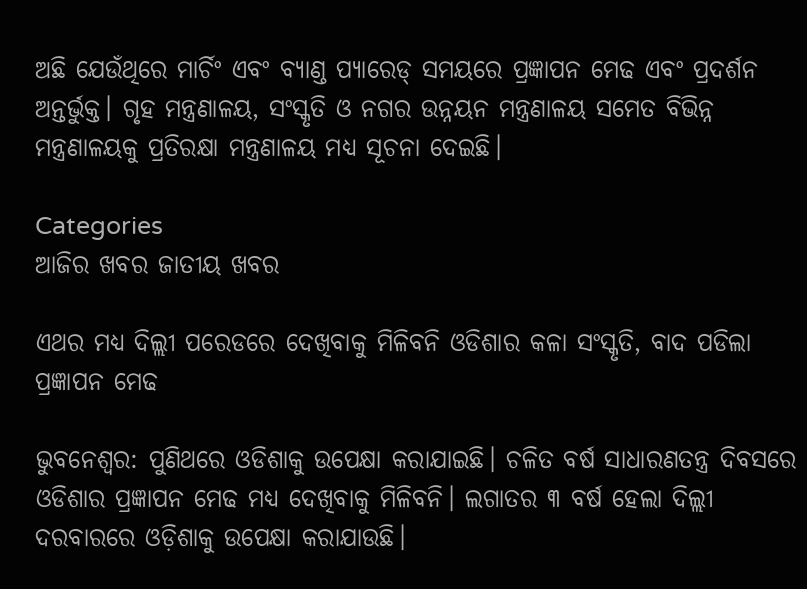ଅଛି ଯେଉଁଥିରେ ମାର୍ଚିଂ ଏବଂ ବ୍ୟାଣ୍ଡ ପ୍ୟାରେଡ୍ ସମୟରେ ପ୍ରଜ୍ଞାପନ ମେଢ ଏବଂ ପ୍ରଦର୍ଶନ ଅନ୍ତର୍ଭୁକ୍ତ। ଗୃହ ମନ୍ତ୍ରଣାଳୟ, ସଂସ୍କୃତି ଓ ନଗର ଉନ୍ନୟନ ମନ୍ତ୍ରଣାଳୟ ସମେତ ବିଭିନ୍ନ ମନ୍ତ୍ରଣାଳୟକୁ ପ୍ରତିରକ୍ଷା ମନ୍ତ୍ରଣାଳୟ ମଧ୍ୟ ସୂଚନା ଦେଇଛି।

Categories
ଆଜିର ଖବର ଜାତୀୟ ଖବର

ଏଥର ମଧ୍ୟ ଦିଲ୍ଲୀ ପରେଡରେ ଦେଖିବାକୁ ମିଳିବନି ଓଡିଶାର କଳା ସଂସ୍କୃତି, ବାଦ ପଡିଲା ପ୍ରଜ୍ଞାପନ ମେଢ

ଭୁବନେଶ୍ୱର: ପୁଣିଥରେ ଓଡିଶାକୁ ଉପେକ୍ଷା କରାଯାଇଛି। ଚଳିତ ବର୍ଷ ସାଧାରଣତନ୍ତ୍ର ଦିବସରେ ଓଡିଶାର ପ୍ରଜ୍ଞାପନ ମେଢ ମଧ୍ୟ ଦେଖିବାକୁ ମିଳିବନି। ଲଗାତର ୩ ବର୍ଷ ହେଲା ଦିଲ୍ଲୀ ଦରବାରରେ ଓଡ଼ିଶାକୁ ଉପେକ୍ଷା କରାଯାଉଛି।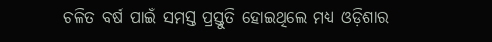ଚଳିତ ବର୍ଷ ପାଇଁ ସମସ୍ତ ପ୍ରସ୍ତୁତି ହୋଇଥିଲେ ମଧ୍ୟ ଓଡ଼ିଶାର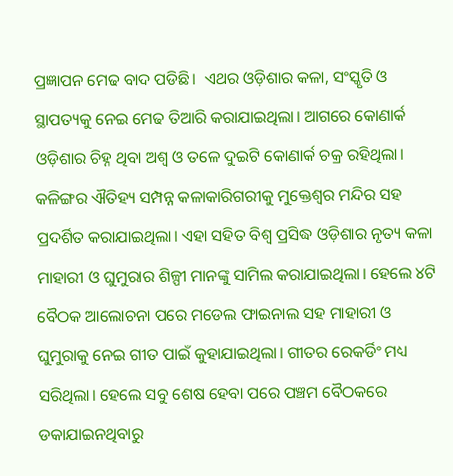ପ୍ରଜ୍ଞାପନ ମେଢ ବାଦ ପଡିଛି।  ଏଥର ଓଡ଼ିଶାର କଳା, ସଂସ୍କୃତି ଓ ସ୍ଥାପତ୍ୟକୁ ନେଇ ମେଢ ତିଆରି କରାଯାଇଥିଲା। ଆଗରେ କୋଣାର୍କ ଓଡ଼ିଶାର ଚିହ୍ନ ଥିବା ଅଶ୍ୱ ଓ ତଳେ ଦୁଇଟି କୋଣାର୍କ ଚକ୍ର ରହିଥିଲା। କଳିଙ୍ଗର ଐତିହ୍ୟ ସମ୍ପନ୍ନ କଳାକାରିଗରୀକୁ ମୁକ୍ତେଶ୍ୱର ମନ୍ଦିର ସହ ପ୍ରଦର୍ଶିତ କରାଯାଇଥିଲା। ଏହା ସହିତ ବିଶ୍ୱ ପ୍ରସିଦ୍ଧ ଓଡ଼ିଶାର ନୃତ୍ୟ କଳା ମାହାରୀ ଓ ଘୁମୁରାର ଶିଳ୍ପୀ ମାନଙ୍କୁ ସାମିଲ କରାଯାଇଥିଲା। ହେଲେ ୪ଟି ବୈଠକ ଆଲୋଚନା ପରେ ମଡେଲ ଫାଇନାଲ ସହ ମାହାରୀ ଓ ଘୁମୁରାକୁ ନେଇ ଗୀତ ପାଇଁ କୁହାଯାଇଥିଲା। ଗୀତର ରେକର୍ଡିଂ ମଧ୍ୟ ସରିଥିଲା। ହେଲେ ସବୁ ଶେଷ ହେବା ପରେ ପଞ୍ଚମ ବୈଠକରେ ଡକାଯାଇନଥିବାରୁ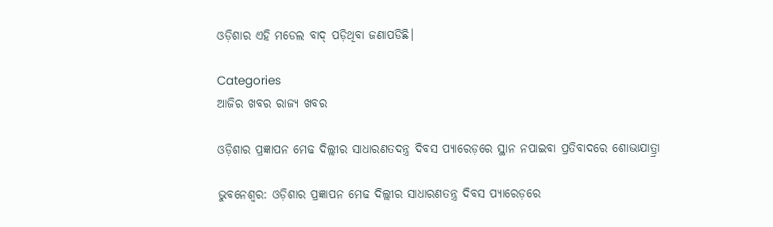ଓଡ଼ିଶାର ଏହି ମଡେଲ ବାଦ୍ ପଡ଼ିଥିବା ଜଣାପଡିଛି।

Categories
ଆଜିର ଖବର ରାଜ୍ୟ ଖବର

ଓଡ଼ିଶାର ପ୍ରଜ୍ଞାପନ ମେଢ ଦିଲ୍ଲୀର ସାଧାରଣତଦନ୍ତ୍ର ଦିବସ ପ୍ୟାରେଡ଼ରେ ସ୍ଥାନ ନପାଇବା ପ୍ରତିବାଦରେ ଶୋଭାଯାତ୍ର୍ରା

ଭୁବନେଶ୍ୱର: ଓଡ଼ିଶାର ପ୍ରଜ୍ଞାପନ ମେଢ ଦିଲ୍ଲୀର ସାଧାରଣତନ୍ତ୍ର ଦିବସ ପ୍ୟାରେଡ଼ରେ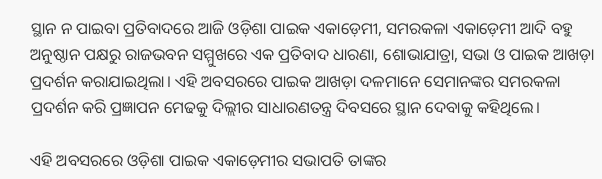ସ୍ଥାନ ନ ପାଇବା ପ୍ରତିବାଦରେ ଆଜି ଓଡ଼ିଶା ପାଇକ ଏକାଡ଼େମୀ, ସମରକଳା ଏକାଡ଼େମୀ ଆଦି ବହୁ ଅନୁଷ୍ଠାନ ପକ୍ଷରୁ ରାଜଭବନ ସମ୍ମୁଖରେ ଏକ ପ୍ରତିବାଦ ଧାରଣା, ଶୋଭାଯାତ୍ରା, ସଭା ଓ ପାଇକ ଆଖଡ଼ା ପ୍ରଦର୍ଶନ କରାଯାଇଥିଲା। ଏହି ଅବସରରେ ପାଇକ ଆଖଡ଼ା ଦଳମାନେ ସେମାନଙ୍କର ସମରକଳା ପ୍ରଦର୍ଶନ କରି ପ୍ରଜ୍ଞାପନ ମେଢକୁ ଦିଲ୍ଲୀର ସାଧାରଣତନ୍ତ୍ର ଦିବସରେ ସ୍ଥାନ ଦେବାକୁ କହିଥିଲେ।

ଏହି ଅବସରରେ ଓଡ଼ିଶା ପାଇକ ଏକାଡ଼େମୀର ସଭାପତି ତାଙ୍କର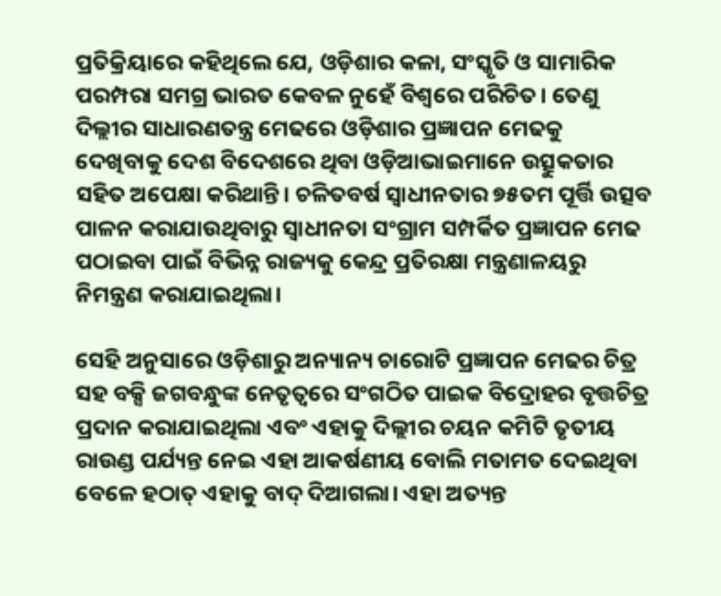ପ୍ରତିକ୍ରିୟାରେ କହିଥିଲେ ଯେ, ଓଡ଼ିଶାର କଳା, ସଂସ୍କୃତି ଓ ସାମାରିକ ପରମ୍ପରା ସମଗ୍ର ଭାରତ କେବଳ ନୁହେଁ ବିଶ୍ୱରେ ପରିଚିତ। ତେଣୁ ଦିଲ୍ଲୀର ସାଧାରଣତନ୍ତ୍ର ମେଢରେ ଓଡ଼ିଶାର ପ୍ରଜ୍ଞାପନ ମେଢକୁ ଦେଖିବାକୁ ଦେଶ ବିଦେଶରେ ଥିବା ଓଡ଼ିଆଭାଇମାନେ ଉତ୍ସୁକତାର ସହିତ ଅପେକ୍ଷା କରିଥାନ୍ତି। ଚଳିତବର୍ଷ ସ୍ୱାଧୀନତାର ୭୫ତମ ପୂର୍ତ୍ତି ଉତ୍ସବ ପାଳନ କରାଯାଉଥିବାରୁ ସ୍ୱାଧୀନତା ସଂଗ୍ରାମ ସମ୍ପର୍କିତ ପ୍ରଜ୍ଞାପନ ମେଢ ପଠାଇବା ପାଇଁ ବିଭିନ୍ନ ରାଜ୍ୟକୁ କେନ୍ଦ୍ର ପ୍ରତିରକ୍ଷା ମନ୍ତ୍ରଣାଳୟରୁ ନିମନ୍ତ୍ରଣ କରାଯାଇଥିଲା।

ସେହି ଅନୁସାରେ ଓଡ଼ିଶାରୁ ଅନ୍ୟାନ୍ୟ ଚାରୋଟି ପ୍ରଜ୍ଞାପନ ମେଢର ଚିତ୍ର ସହ ବକ୍ସି ଜଗବନ୍ଧୁଙ୍କ ନେତୃତ୍ୱରେ ସଂଗଠିତ ପାଇକ ବିଦ୍ରୋହର ବୃତ୍ତଚିତ୍ର ପ୍ରଦାନ କରାଯାଇଥିଲା ଏବଂ ଏହାକୁ ଦିଲ୍ଲୀର ଚୟନ କମିଟି ତୃତୀୟ ରାଉଣ୍ଡ ପର୍ଯ୍ୟନ୍ତ ନେଇ ଏହା ଆକର୍ଷଣୀୟ ବୋଲି ମତାମତ ଦେଇଥିବା ବେଳେ ହଠାତ୍ ଏହାକୁ ବାଦ୍ ଦିଆଗଲା। ଏହା ଅତ୍ୟନ୍ତ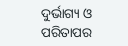ଦୁର୍ଭାଗ୍ୟ ଓ ପରିତାପର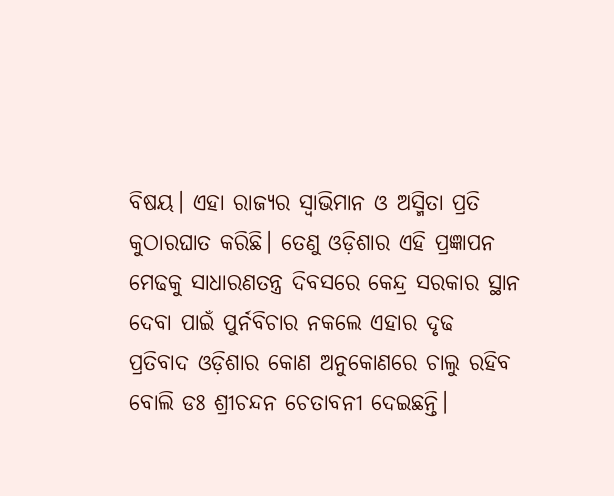ବିଷୟ। ଏହା ରାଜ୍ୟର ସ୍ୱାଭିମାନ ଓ ଅସ୍ମିତା ପ୍ରତି କୁଠାରଘାତ କରିଛି। ତେଣୁ ଓଡ଼ିଶାର ଏହି ପ୍ରଜ୍ଞାପନ ମେଢକୁ ସାଧାରଣତନ୍ତ୍ର ଦିବସରେ କେନ୍ଦ୍ର ସରକାର ସ୍ଥାନ ଦେବା ପାଇଁ ପୁର୍ନବିଚାର ନକଲେ ଏହାର ଦୃଢ ପ୍ରତିବାଦ ଓଡ଼ିଶାର କୋଣ ଅନୁକୋଣରେ ଚାଲୁ ରହିବ ବୋଲି ଡଃ ଶ୍ରୀଚନ୍ଦନ ଚେତାବନୀ ଦେଇଛନ୍ତି।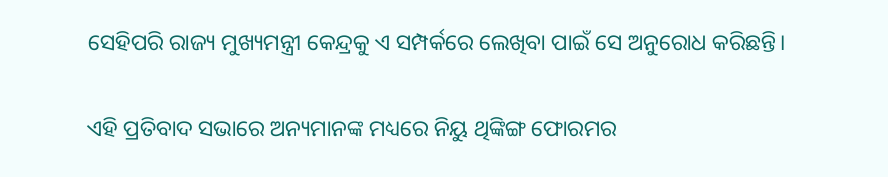ସେହିପରି ରାଜ୍ୟ ମୁଖ୍ୟମନ୍ତ୍ରୀ କେନ୍ଦ୍ରକୁ ଏ ସମ୍ପର୍କରେ ଲେଖିବା ପାଇଁ ସେ ଅନୁରୋଧ କରିଛନ୍ତି।

ଏହି ପ୍ରତିବାଦ ସଭାରେ ଅନ୍ୟମାନଙ୍କ ମଧ୍ୟରେ ନିୟୁ ଥିଙ୍କିଙ୍ଗ ଫୋରମର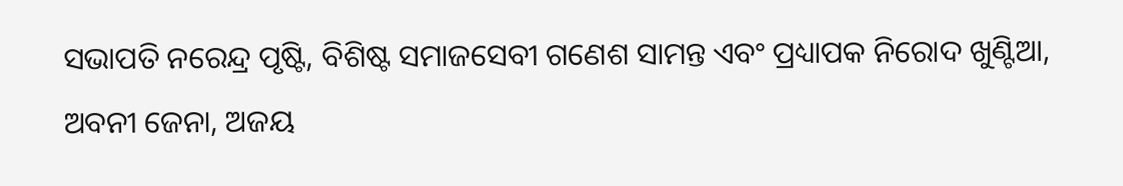ସଭାପତି ନରେନ୍ଦ୍ର ପୃଷ୍ଟି, ବିଶିଷ୍ଟ ସମାଜସେବୀ ଗଣେଶ ସାମନ୍ତ ଏବଂ ପ୍ରଧ୍ୟାପକ ନିରୋଦ ଖୁଣ୍ଟିଆ, ଅବନୀ ଜେନା, ଅଜୟ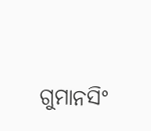ଗୁମାନସିଂ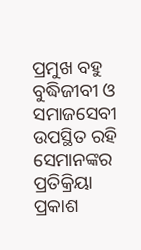ପ୍ରମୁଖ ବହୁ ବୁଦ୍ଧିଜୀବୀ ଓ ସମାଜସେବୀ ଉପସ୍ଥିତ ରହି ସେମାନଙ୍କର ପ୍ରତିକ୍ରିୟା ପ୍ରକାଶ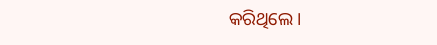କରିଥିଲେ।